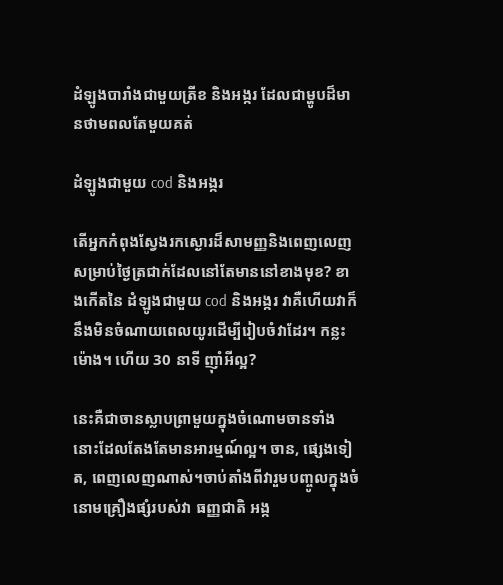ដំឡូងបារាំងជាមួយត្រីខ និងអង្ករ ដែលជាម្ហូបដ៏មានថាមពលតែមួយគត់

ដំឡូងជាមួយ cod និងអង្ករ

តើអ្នកកំពុងស្វែងរកស្ងោរដ៏សាមញ្ញនិងពេញលេញសម្រាប់ថ្ងៃត្រជាក់ដែលនៅតែមាននៅខាងមុខ? ខាងកើតនៃ ដំឡូងជាមួយ cod និងអង្ករ វាគឺហើយវាក៏នឹងមិនចំណាយពេលយូរដើម្បីរៀបចំវាដែរ។ កន្លះម៉ោង។ ហើយ 30 នាទី ញ៉ាំអីល្អ?

នេះគឺជាចានស្លាបព្រាមួយក្នុងចំណោមចានទាំងនោះដែលតែងតែមានអារម្មណ៍ល្អ។ ចាន, ផ្សេងទៀត, ពេញលេញណាស់។ចាប់តាំងពីវារួមបញ្ចូលក្នុងចំនោមគ្រឿងផ្សំរបស់វា ធញ្ញជាតិ អង្ក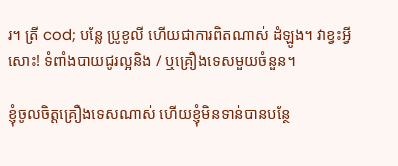រ។ ត្រី cod; បន្លែ ប្រូខូលី ហើយជាការពិតណាស់ ដំឡូង។ វាខ្វះអ្វីសោះ! ទំពាំងបាយជូរល្អនិង / ឬគ្រឿងទេសមួយចំនួន។

ខ្ញុំចូលចិត្តគ្រឿងទេសណាស់ ហើយខ្ញុំមិនទាន់បានបន្ថែ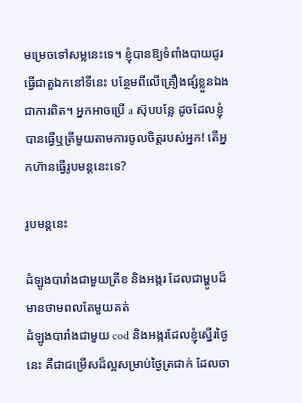មម្រេចទៅសម្លនេះទេ។ ខ្ញុំបានឱ្យទំពាំងបាយជូរធ្វើជាតួឯកនៅទីនេះ បន្ថែមពីលើគ្រឿងផ្សំខ្លួនឯងជាការពិត។ អ្នកអាចប្រើ a ស៊ុបបន្លែ ដូចដែលខ្ញុំបានធ្វើឬត្រីមួយតាមការចូលចិត្តរបស់អ្នក! តើអ្នកហ៊ានធ្វើរូបមន្តនេះទេ?

រូបមន្តនេះ

ដំឡូងបារាំងជាមួយត្រីខ និងអង្ករ ដែលជាម្ហូបដ៏មានថាមពលតែមួយគត់
ដំឡូងបារាំងជាមួយ cod និងអង្ករដែលខ្ញុំស្នើរថ្ងៃនេះ គឺជាជម្រើសដ៏ល្អសម្រាប់ថ្ងៃត្រជាក់ ដែលចា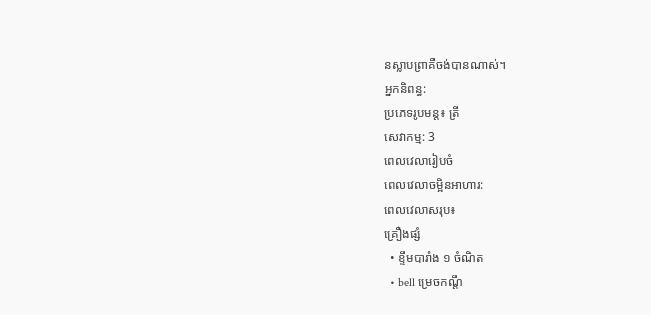នស្លាបព្រាគឺចង់បានណាស់។
អ្នកនិពន្ធ:
ប្រភេទរូបមន្ត៖ ត្រី
សេវាកម្ម: 3
ពេលវេលារៀបចំ
ពេលវេលាចម្អិនអាហារ:
ពេលវេលាសរុប៖
គ្រឿងផ្សំ
  • ខ្ទឹមបារាំង ១ ចំណិត
  • bell ម្រេចកណ្ដឹ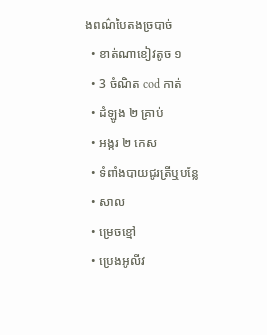ងពណ៌បៃតងច្របាច់
  • ខាត់ណាខៀវតូច ១
  • 3 ចំណិត cod កាត់
  • ដំឡូង ២ គ្រាប់
  • អង្ករ ២ កេស
  • ទំពាំងបាយជូរត្រីឬបន្លែ
  • សាល
  • ម្រេចខ្មៅ
  • ប្រេងអូលីវ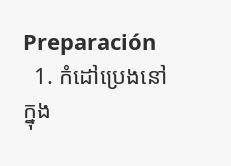Preparación
  1. កំដៅប្រេងនៅក្នុង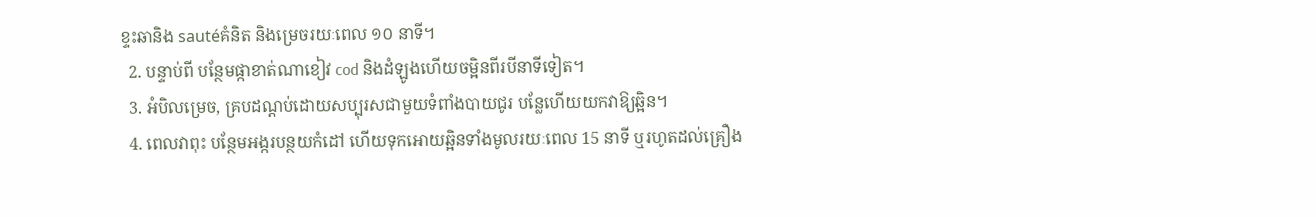ខ្ទះឆានិង sautéគំនិត និងម្រេចរយៈពេល ១០ នាទី។
  2. បន្ទាប់ពី បន្ថែមផ្កាខាត់ណាខៀវ cod និងដំឡូងហើយចម្អិនពីរបីនាទីទៀត។
  3. អំបិលម្រេច, គ្របដណ្តប់ដោយសប្បុរសជាមួយទំពាំងបាយជូរ បន្លែហើយយកវាឱ្យឆ្អិន។
  4. ពេលវាពុះ បន្ថែមអង្ករបន្ថយកំដៅ ហើយទុកអោយឆ្អិនទាំងមូលរយៈពេល 15 នាទី ឬរហូតដល់គ្រឿង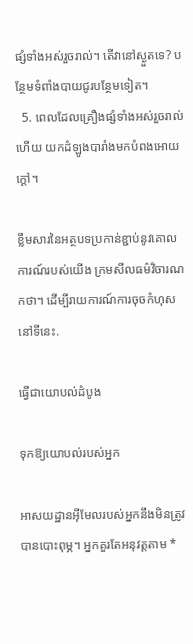ផ្សំទាំងអស់រួចរាល់។ តើវានៅស្ងួតទេ? បន្ថែមទំពាំងបាយជូរបន្ថែមទៀត។
  5. ពេលដែលគ្រឿងផ្សំទាំងអស់រួចរាល់ហើយ យកដំឡូងបារាំងមកបំពងអោយក្តៅ។

ខ្លឹមសារនៃអត្ថបទប្រកាន់ខ្ជាប់នូវគោលការណ៍របស់យើង ក្រមសីលធម៌វិចារណកថា។ ដើម្បីរាយការណ៍ការចុចកំហុស នៅទីនេះ.

ធ្វើជាយោបល់ដំបូង

ទុកឱ្យយោបល់របស់អ្នក

អាសយដ្ឋានអ៊ីមែលរបស់អ្នកនឹងមិនត្រូវបានបោះពុម្ភ។ អ្នកគួរតែអនុវត្តតាម *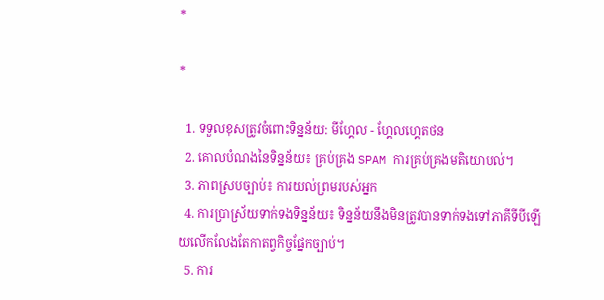*

*

  1. ទទួលខុសត្រូវចំពោះទិន្នន័យ: មីហ្គែល - ហ្គែលហ្គេតថន
  2. គោលបំណងនៃទិន្នន័យ៖ គ្រប់គ្រង SPAM ការគ្រប់គ្រងមតិយោបល់។
  3. ភាពស្របច្បាប់៖ ការយល់ព្រមរបស់អ្នក
  4. ការប្រាស្រ័យទាក់ទងទិន្នន័យ៖ ទិន្នន័យនឹងមិនត្រូវបានទាក់ទងទៅភាគីទីបីឡើយលើកលែងតែកាតព្វកិច្ចផ្នែកច្បាប់។
  5. ការ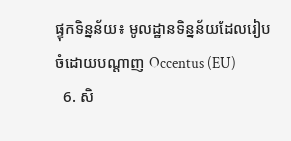ផ្ទុកទិន្នន័យ៖ មូលដ្ឋានទិន្នន័យដែលរៀបចំដោយបណ្តាញ Occentus (EU)
  6. សិ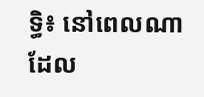ទ្ធិ៖ នៅពេលណាដែល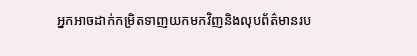អ្នកអាចដាក់កម្រិតទាញយកមកវិញនិងលុបព័ត៌មានរប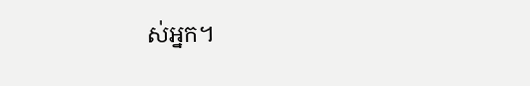ស់អ្នក។